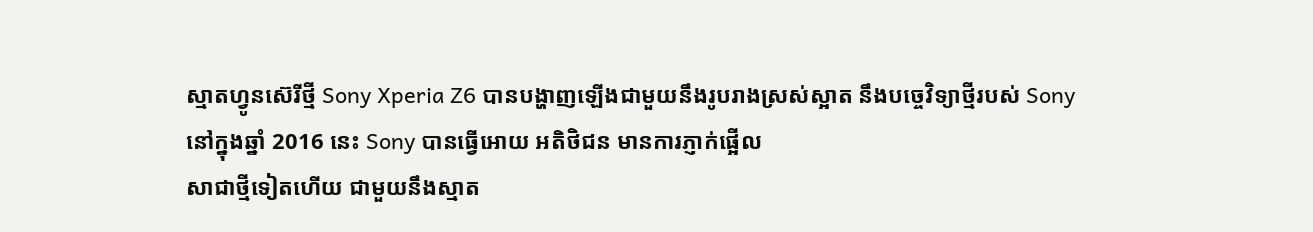ស្មាតហ្វូនស៊េរីថ្មី Sony Xperia Z6 បានបង្ហាញឡើងជាមួយនឹងរូបរាងស្រស់ស្អាត នឹងបច្ចេវិទ្យាថ្មីរបស់ Sony
នៅក្នុងឆ្នាំ 2016 នេះ Sony បានធ្វើអោយ អតិថិជន មានការភ្ញាក់ផ្អើល
សាជាថ្មីទៀតហើយ ជាមួយនឹងស្មាត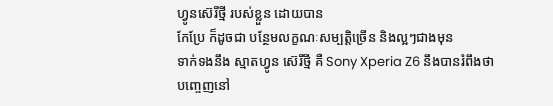ហ្វូនស៊េរីថ្មី របស់ខ្លួន ដោយបាន
កែប្រែ ក៏ដូចជា បន្ថែមលក្ខណៈសម្បត្តិច្រើន និងល្អៗជាងមុន
ទាក់ទងនឹង ស្មាតហ្វូន ស៊េរីថ្មី គឺ Sony Xperia Z6 នឹងបានរំពឹងថា
បញ្ចេញនៅ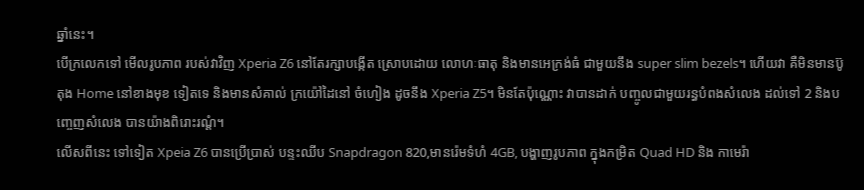ឆ្នាំនេះ។
បើក្រលេកទៅ មើលរូបភាព របស់វាវិញ Xperia Z6 នៅតែរក្សាបង្កើត ស្រោបដោយ លោហៈធាតុ និងមានអេក្រង់ធំ ជាមួយនឹង super slim bezels។ ហើយវា គឺមិនមានប៊ូតុង Home នៅខាងមុខ ទៀតទេ និងមានសំគាល់ ក្រយ៉ៅដៃនៅ ចំហៀង ដូចនឹង Xperia Z5។ មិនតែប៉ុណ្ណោះ វាបានដាក់ បញ្ចូលជាមួយរន្ធបំពងសំលេង ដល់ទៅ 2 និងបញ្ចេញសំលេង បានយ៉ាងពិរោះរណ្តំ។
លើសពីនេះ ទៅទៀត Xpeia Z6 បានប្រើប្រាស់ បន្ទះឈីប Snapdragon 820,មានរ៉េមទំហំ 4GB, បង្ហាញរូបភាព ក្នុងកម្រិត Quad HD និង កាមេរ៉ា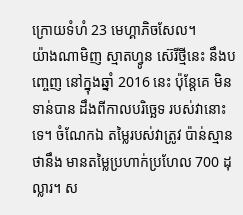ក្រោយទំហំ 23 មេហ្គាភិចសែល។
យ៉ាងណាមិញ ស្មាតហ្វូន ស៊េរីថ្មីនេះ នឹងបញ្ចេញ នៅក្នុងឆ្នាំ 2016 នេះ ប៉ុន្តែគេ មិនទាន់បាន ដឹងពីកាលបរិច្ឆេទ របស់វានោះទេ។ ចំណែកឯ តម្លៃរបស់វាត្រូវ ប៉ាន់ស្មានថានឹង មានតម្លៃប្រហាក់ប្រហែល 700 ដុល្លារ។ ស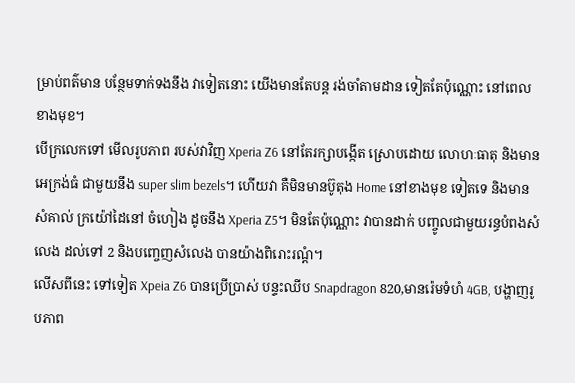ម្រាប់ពត៌មាន បន្ថែមទាក់ទងនឹង វាទៀតនោះ យើងមានតែបន្ត រង់ចាំតាមដាន ទៀតតែប៉ុណ្ណោះ នៅពេលខាងមុខ។
បើក្រលេកទៅ មើលរូបភាព របស់វាវិញ Xperia Z6 នៅតែរក្សាបង្កើត ស្រោបដោយ លោហៈធាតុ និងមានអេក្រង់ធំ ជាមួយនឹង super slim bezels។ ហើយវា គឺមិនមានប៊ូតុង Home នៅខាងមុខ ទៀតទេ និងមានសំគាល់ ក្រយ៉ៅដៃនៅ ចំហៀង ដូចនឹង Xperia Z5។ មិនតែប៉ុណ្ណោះ វាបានដាក់ បញ្ចូលជាមួយរន្ធបំពងសំលេង ដល់ទៅ 2 និងបញ្ចេញសំលេង បានយ៉ាងពិរោះរណ្តំ។
លើសពីនេះ ទៅទៀត Xpeia Z6 បានប្រើប្រាស់ បន្ទះឈីប Snapdragon 820,មានរ៉េមទំហំ 4GB, បង្ហាញរូបភាព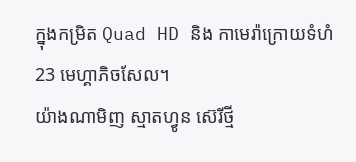ក្នុងកម្រិត Quad HD និង កាមេរ៉ាក្រោយទំហំ 23 មេហ្គាភិចសែល។
យ៉ាងណាមិញ ស្មាតហ្វូន ស៊េរីថ្មី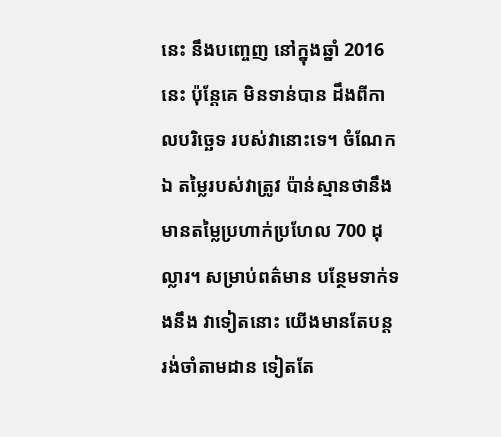នេះ នឹងបញ្ចេញ នៅក្នុងឆ្នាំ 2016 នេះ ប៉ុន្តែគេ មិនទាន់បាន ដឹងពីកាលបរិច្ឆេទ របស់វានោះទេ។ ចំណែកឯ តម្លៃរបស់វាត្រូវ ប៉ាន់ស្មានថានឹង មានតម្លៃប្រហាក់ប្រហែល 700 ដុល្លារ។ សម្រាប់ពត៌មាន បន្ថែមទាក់ទងនឹង វាទៀតនោះ យើងមានតែបន្ត រង់ចាំតាមដាន ទៀតតែ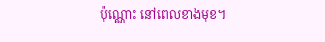ប៉ុណ្ណោះ នៅពេលខាងមុខ។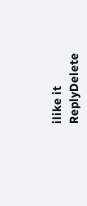ilike it
ReplyDelete